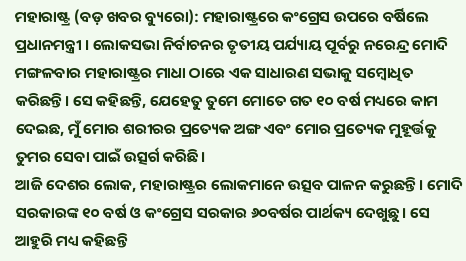ମହାରାଷ୍ଟ୍ର (ବଡ଼ ଖବର ବ୍ୟୁରୋ): ମହାରାଷ୍ଟ୍ରରେ କଂଗ୍ରେସ ଉପରେ ବର୍ଷିଲେ ପ୍ରଧାନମନ୍ତ୍ରୀ । ଲୋକସଭା ନିର୍ବାଚନର ତୃତୀୟ ପର୍ଯ୍ୟାୟ ପୂର୍ବରୁ ନରେନ୍ଦ୍ର ମୋଦି ମଙ୍ଗଳବାର ମହାରାଷ୍ଟ୍ରର ମାଧା ଠାରେ ଏକ ସାଧାରଣ ସଭାକୁ ସମ୍ବୋଧିତ କରିଛନ୍ତି। ସେ କହିଛନ୍ତି, ଯେହେତୁ ତୁମେ ମୋତେ ଗତ ୧୦ ବର୍ଷ ମଧ୍ୟରେ କାମ ଦେଇଛ, ମୁଁ ମୋର ଶରୀରର ପ୍ରତ୍ୟେକ ଅଙ୍ଗ ଏବଂ ମୋର ପ୍ରତ୍ୟେକ ମୁହୂର୍ତ୍ତକୁ ତୁମର ସେବା ପାଇଁ ଉତ୍ସର୍ଗ କରିଛି।
ଆଜି ଦେଶର ଲୋକ, ମହାରାଷ୍ଟ୍ରର ଲୋକମାନେ ଉତ୍ସବ ପାଳନ କରୁଛନ୍ତି। ମୋଦି ସରକାରଙ୍କ ୧୦ ବର୍ଷ ଓ କଂଗ୍ରେସ ସରକାର ୬୦ବର୍ଷର ପାର୍ଥକ୍ୟ ଦେଖୁଛୁ। ସେ ଆହୁରି ମଧ୍ୟ କହିଛନ୍ତି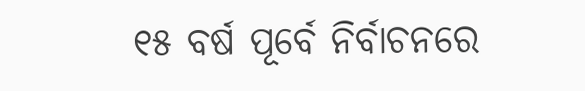୧୫ ବର୍ଷ ପୂର୍ବେ ନିର୍ବାଚନରେ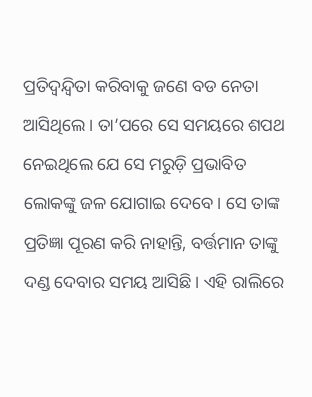ପ୍ରତିଦ୍ୱନ୍ଦ୍ୱିତା କରିବାକୁ ଜଣେ ବଡ ନେତା ଆସିଥିଲେ। ତା’ପରେ ସେ ସମୟରେ ଶପଥ ନେଇଥିଲେ ଯେ ସେ ମରୁଡ଼ି ପ୍ରଭାବିତ ଲୋକଙ୍କୁ ଜଳ ଯୋଗାଇ ଦେବେ। ସେ ତାଙ୍କ ପ୍ରତିଜ୍ଞା ପୂରଣ କରି ନାହାନ୍ତି, ବର୍ତ୍ତମାନ ତାଙ୍କୁ ଦଣ୍ଡ ଦେବାର ସମୟ ଆସିଛି। ଏହି ରାଲିରେ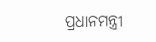ପ୍ରଧାନମନ୍ତ୍ରୀ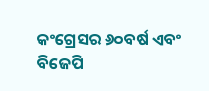କଂଗ୍ରେସର ୬୦ବର୍ଷ ଏବଂ ବିଜେପି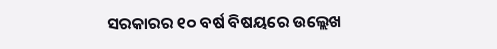ସରକାରର ୧୦ ବର୍ଷ ବିଷୟରେ ଉଲ୍ଲେଖ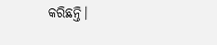କରିଛନ୍ତି।